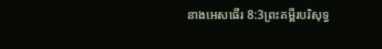នាងអេសធើរ 8:3ព្រះគម្ពីរបរិសុទ្ធ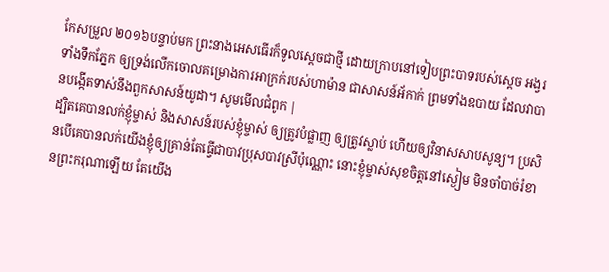កែសម្រួល ២០១៦បន្ទាប់មក ព្រះនាងអេសធើរក៏ទូលស្តេចជាថ្មី ដោយក្រាបនៅទៀបព្រះបាទរបស់ស្ដេច អង្វរទាំងទឹកភ្នែក ឲ្យទ្រង់លើកចោលគម្រោងការអាក្រក់របស់ហាម៉ាន ជាសាសន៍អ័កាក់ ព្រមទាំងឧបាយ ដែលវាបានបង្កើតទាស់នឹងពួកសាសន៍យូដា។ សូមមើលជំពូក |
ដ្បិតគេបានលក់ខ្ញុំម្ចាស់ និងសាសន៍របស់ខ្ញុំម្ចាស់ ឲ្យត្រូវបំផ្លាញ ឲ្យត្រូវស្លាប់ ហើយឲ្យវិនាសសាបសូន្យ។ ប្រសិនបើគេបានលក់យើងខ្ញុំឲ្យគ្រាន់តែធ្វើជាបាវប្រុសបាវស្រីប៉ុណ្ណោះ នោះខ្ញុំម្ចាស់សុខចិត្តនៅស្ងៀម មិនចាំបាច់រំខានព្រះករុណាឡើយ តែយើង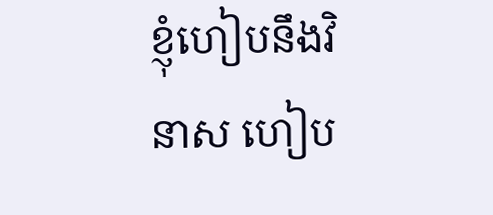ខ្ញុំហៀបនឹងវិនាស ហៀប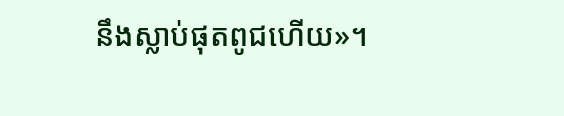នឹងស្លាប់ផុតពូជហើយ»។